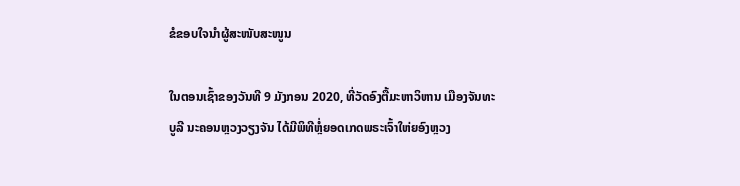ຂໍຂອບໃຈນຳຜູ້ສະໜັບສະໜູນ

ໃນຕອນເຊົ້າຂອງວັນທີ 9 ມັງກອນ 2020, ທີ່ວັດອົງຕື້ມະຫາວິຫານ ເມືອງຈັນທະບູລີ ນະຄອນຫຼວງວຽງຈັນ ໄດ້ມີພິທີຫຼໍ່ຍອດເກດພຣະເຈົ້າໃຫ່ຍອົງຫຼວງ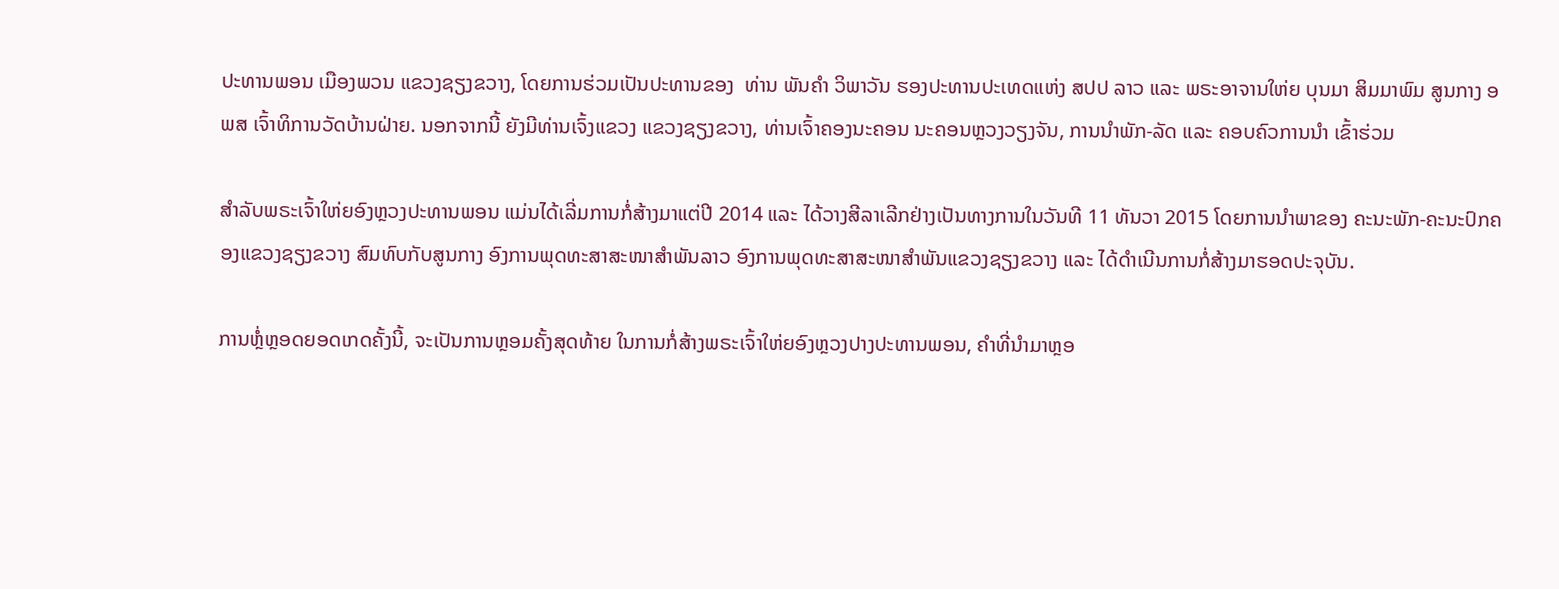ປະທານພອນ ເມືອງພວນ ແຂວງຊຽງຂວາງ, ໂດຍການຮ່ວມເປັນປະທານຂອງ  ທ່ານ ພັນຄໍາ ວິພາວັນ ຮອງປະທານປະເທດແຫ່ງ ສປປ ລາວ ແລະ ພຣະອາຈານໃຫ່ຍ ບຸນມາ ສິມມາພົມ ສູນກາງ ອພສ ເຈົ້າທິການວັດບ້ານຝ່າຍ. ນອກຈາກນີ້ ຍັງມີທ່ານເຈົ້ງແຂວງ ແຂວງຊຽງຂວາງ, ທ່ານເຈົ້າຄອງນະຄອນ ນະຄອນຫຼວງວຽງຈັນ, ການນໍາພັກ-ລັດ ແລະ ຄອບຄົວການນໍາ ເຂົ້າຮ່ວມ

ສໍາລັບພຣະເຈົ້າໃຫ່ຍອົງຫຼວງປະທານພອນ ແມ່ນໄດ້ເລີ່ມການກໍ່ສ້າງມາແຕ່ປີ 2014 ແລະ ໄດ້ວາງສີລາເລີກຢ່າງເປັນທາງການໃນວັນທີ 11 ທັນວາ 2015 ໂດຍການນໍາພາຂອງ ຄະນະພັກ-ຄະນະປົກຄອງແຂວງຊຽງຂວາງ ສົມທົບກັບສູນກາງ ອົງການພຸດທະສາສະໜາສໍາພັນລາວ ອົງການພຸດທະສາສະໜາສໍາພັນແຂວງຊຽງຂວາງ ແລະ ໄດ້ດໍາເນີນການກໍ່ສ້າງມາຮອດປະຈຸບັນ.

ການຫຼໍ່ຫຼອດຍອດເກດຄັ້ງນີ້, ຈະເປັນການຫຼອມຄັ້ງສຸດທ້າຍ ໃນການກໍ່ສ້າງພຣະເຈົ້າໃຫ່ຍອົງຫຼວງປາງປະທານພອນ, ຄໍາທີ່ນໍາມາຫຼອ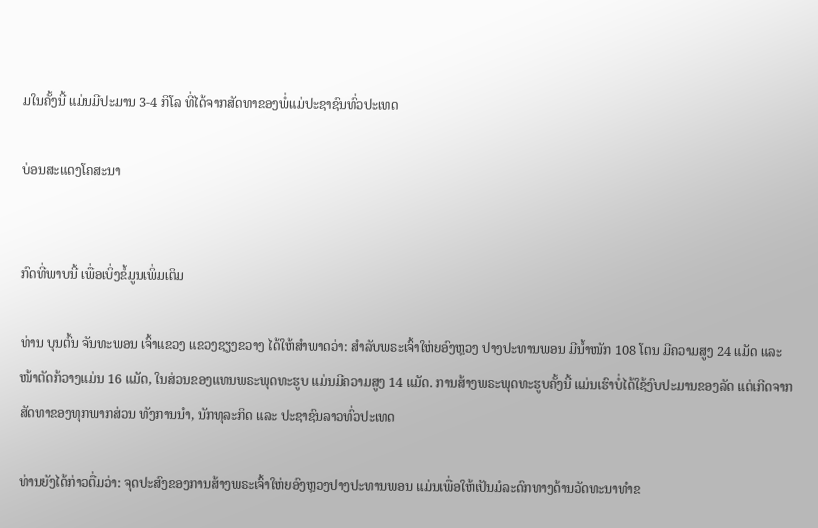ມໃນຄັ້ງນີ້ ແມ່ນມີປະມານ 3-4 ກິໂລ ທີ່ໄດ້ຈາກສັດທາຂອງພໍ່ແມ່ປະຊາຊົນທົ່ວປະເທດ

ບ່ອນສະແດງໂຄສະນາ


ກົດທີ່ພາບນີ້ ເພື່ອເບິ່ງຂໍ້ມູນເພິ່ມເຕິມ

ທ່ານ ບຸນຕົ້ນ ຈັນທະພອນ ເຈົ້າແຂວງ ແຂວງຊຽງຂວາງ ໄດ້ໃຫ້ສຳພາດວ່າ: ສໍາລັບພຣະເຈົ້າໃຫ່ຍອົງຫຼວງ ປາງປະທານພອນ ມີນໍ້າໜັກ 108 ໂຕນ ມີຄວາມສູງ 24 ແມັດ ແລະ ໜ້າຕັດກ້ວາງແມ່ນ 16 ແມັດ, ໃນສ່ວນຂອງແທນພຣະພຸດທະຮູບ ແມ່ນມີຄວາມສູງ 14 ແມັດ. ການສ້າງພຣະພຸດທະຮູບຄັ້ງນີ້ ແມ່ນເຮົາບໍ່ໄດ້ໃຊ້ງົບປະມານຂອງລັດ ແຕ່ເກີດຈາກສັດທາຂອງທຸກພາກສ່ວນ ທັງການນໍາ, ນັກທຸລະກິດ ແລະ ປະຊາຊົນລາວທົ່ວປະເທດ

ທ່ານຍັງໄດ້ກ່າວຕື່ມວ່າ: ຈຸດປະສົງຂອງການສ້າງພຣະເຈົ້າໃຫ່ຍອົງຫຼວງປາງປະທານພອນ ແມ່ນເພື່ອໃຫ້ເປັນມໍລະດົກທາງດ້ານວັດທະນາທໍາຂ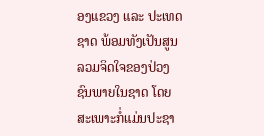ອງແຂວງ ແລະ ປະເທດຊາດ ພ້ອມທັງເປັນສູນລວມຈິດໃຈຂອງປ່ວງຊົນພາຍໃນຊາດ ໂດຍສະເພາະກໍ່ແມ່ນປະຊາ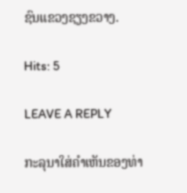ຊົນແຂວງຊຽງຂວາງ.

Hits: 5

LEAVE A REPLY

ກະລຸນາໃສ່ຄໍາເຫັນຂອງທ່າ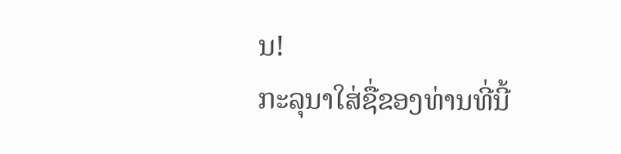ນ!
ກະລຸນາໃສ່ຊື່ຂອງທ່ານທີ່ນີ້